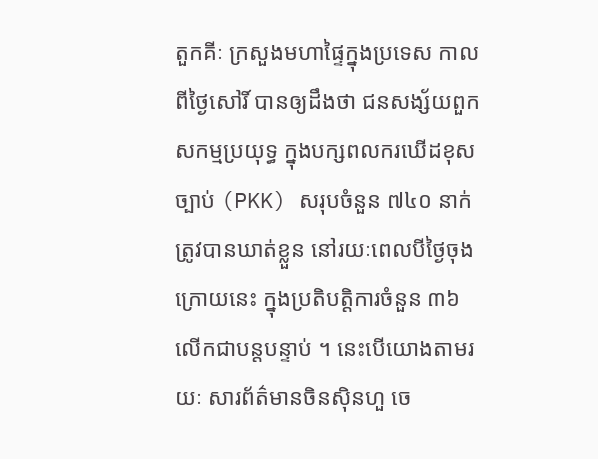តួកគីៈ ក្រសួងមហាផ្ទៃក្នុងប្រទេស កាលពីថ្ងៃសៅរិ៍ បានឲ្យដឹងថា ជនសង្ស័យពួកសកម្មប្រយុទ្ធ ក្នុងបក្សពលករឃើដខុសច្បាប់ (PKK) សរុបចំនួន ៧៤០ នាក់ ត្រូវបានឃាត់ខ្លួន នៅរយៈពេលបីថ្ងៃចុងក្រោយនេះ ក្នុងប្រតិបត្ដិការចំនួន ៣៦ លើកជាបន្តបន្ទាប់ ។ នេះបើយោងតាមរយៈ សារព័ត៌មានចិនស៊ិនហួ ចេ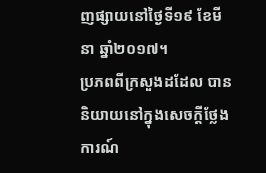ញផ្សាយនៅថ្ងៃទី១៩ ខែមីនា ឆ្នាំ២០១៧។
ប្រភពពីក្រសួងដដែល បាននិយាយនៅក្នុងសេចក្តីថ្លែងការណ៍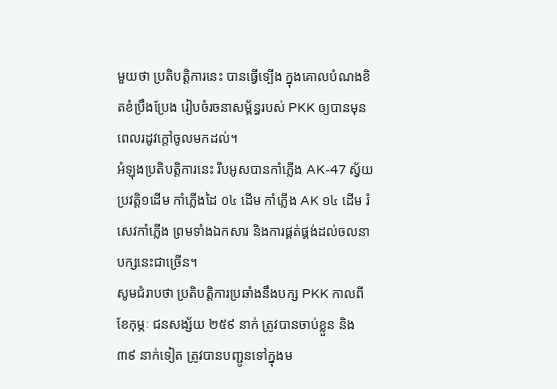មួយថា ប្រតិបត្ដិការនេះ បានធ្វើទ្បើង ក្នុងគោលបំណងខិតខំប្រឹងប្រែង រៀបចំរចនាសម្ព័ន្ធរបស់ PKK ឲ្យបានមុនពេលរដូវក្តៅចូលមកដល់។
អំឡុងប្រតិបត្តិការនេះ រឹបអូសបានកាំភ្លើង AK-47 ស្វ័យប្រវត្តិ១ដើម កាំភ្លើងដៃ ០៤ ដើម កាំភ្លើង AK ១៤ ដើម រំសេវកាំភ្លើង ព្រមទាំងឯកសារ និងការផ្គត់ផ្គង់ដល់ចលនាបក្សនេះជាច្រើន។
សូមជំរាបថា ប្រតិបត្ដិការប្រឆាំងនឹងបក្ស PKK កាលពីខែកុម្ភៈ ជនសង្ស័យ ២៥៩ នាក់ ត្រូវបានចាប់ខ្លួន និង ៣៩ នាក់ទៀត ត្រូវបានបញ្ជូនទៅក្នុងម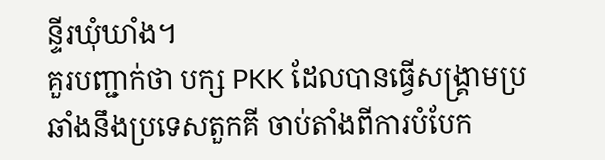ន្ទីរឃុំឃាំង។
គួរបញ្ជាក់ថា បក្ស PKK ដែលបានធ្វើសង្រ្គាមប្រឆាំងនឹងប្រទេសតួកគី ចាប់តាំងពីការបំបែក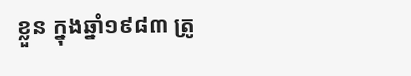ខ្លួន ក្នុងឆ្នាំ១៩៨៣ ត្រូ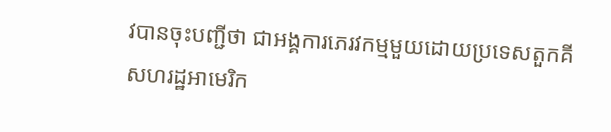វបានចុះបញ្ជីថា ជាអង្គការភេរវកម្មមួយដោយប្រទេសតួកគី សហរដ្ឋអាមេរិក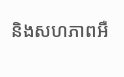និងសហភាពអឺ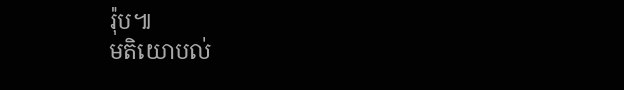រ៉ុប៕
មតិយោបល់